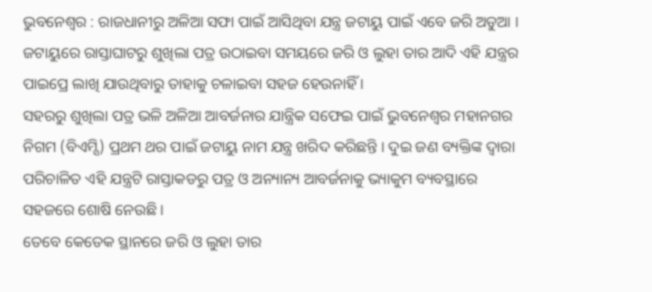ଭୁବନେଶ୍ୱର : ରାଜଧାନୀରୁ ଅଳିଆ ସଫା ପାଇଁ ଆସିଥିବା ଯନ୍ତ୍ର ଜଟାୟୁ ପାଇଁ ଏବେ ଜରି ଅଡୁଆ । ଜଟାୟୁରେ ରାସ୍ତାଘାଟରୁ ଶୁଖିଲା ପତ୍ର ଉଠାଇବା ସମୟରେ ଜରି ଓ ଲୁହା ତାର ଆଦି ଏହି ଯନ୍ତ୍ରର ପାଇପ୍ରେ ଲାଖି ଯାଉଥିବାରୁ ତାହାକୁ ଚଳାଇବା ସହଜ ହେଉନାହିଁ ।
ସହରରୁ ଶୁଖିଲା ପତ୍ର ଭଳି ଅଳିଆ ଆବର୍ଜନାର ଯାନ୍ତ୍ରିକ ସଫେଇ ପାଇଁ ଭୁବନେଶ୍ୱର ମହାନଗର ନିଗମ (ବିଏମ୍ସି) ପ୍ରଥମ ଥର ପାଇଁ ଜଟାୟୁ ନାମ ଯନ୍ତ୍ର ଖରିଦ କରିଛନ୍ତି । ଦୁଇ ଜଣ ବ୍ୟକ୍ତିଙ୍କ ଦ୍ୱାରା ପରିଚାଳିତ ଏହି ଯନ୍ତ୍ରଟି ରାସ୍ତାକଡରୁ ପତ୍ର ଓ ଅନ୍ୟାନ୍ୟ ଆବର୍ଜନାକୁ ଭ୍ୟାକୁମ ବ୍ୟବସ୍ଥାରେ ସହଜରେ ଶୋଷି ନେଉଛି ।
ତେବେ କେତେକ ସ୍ଥାନରେ ଜରି ଓ ଲୁହା ତାର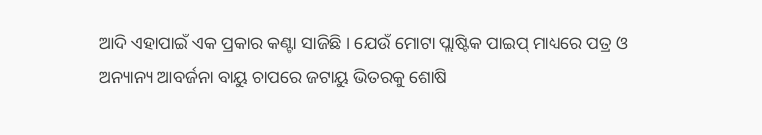ଆଦି ଏହାପାଇଁ ଏକ ପ୍ରକାର କଣ୍ଟା ସାଜିଛି । ଯେଉଁ ମୋଟା ପ୍ଲାଷ୍ଟିକ ପାଇପ୍ ମାଧ୍ୟରେ ପତ୍ର ଓ ଅନ୍ୟାନ୍ୟ ଆବର୍ଜନା ବାୟୁ ଚାପରେ ଜଟାୟୁ ଭିତରକୁ ଶୋଷି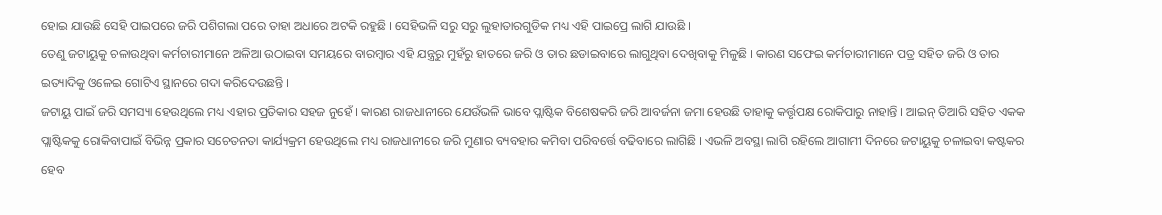ହୋଇ ଯାଉଛି ସେହି ପାଇପରେ ଜରି ପଶିଗଲା ପରେ ତାହା ଅଧାରେ ଅଟକି ରହୁଛି । ସେହିଭଳି ସରୁ ସରୁ ଲୁହାତାରଗୁଡିକ ମଧ୍ୟ ଏହି ପାଇପ୍ରେ ଲାଗି ଯାଉଛି ।
ତେଣୁ ଜଟାୟୁକୁ ଚଳାଉଥିବା କର୍ମଚାରୀମାନେ ଅଳିଆ ଉଠାଇବା ସମୟରେ ବାରମ୍ବାର ଏହି ଯନ୍ତ୍ରରୁ ମୁହଁରୁ ହାତରେ ଜରି ଓ ତାର ଛଡାଇବାରେ ଲାଗୁଥିବା ଦେଖିବାକୁ ମିଳୁଛି । କାରଣ ସଫେଇ କର୍ମଚାରୀମାନେ ପତ୍ର ସହିତ ଜରି ଓ ତାର ଇତ୍ୟାଦିକୁ ଓଳେଇ ଗୋଟିଏ ସ୍ଥାନରେ ଗଦା କରିଦେଉଛନ୍ତି ।
ଜଟାୟୁ ପାଇଁ ଜରି ସମସ୍ୟା ହେଉଥିଲେ ମଧ୍ୟ ଏହାର ପ୍ରତିକାର ସହଜ ନୁହେଁ । କାରଣ ରାଜଧାନୀରେ ଯେଉଁଭଳି ଭାବେ ପ୍ଲାଷ୍ଟିକ ବିଶେଷକରି ଜରି ଆବର୍ଜନା ଜମା ହେଉଛି ତାହାକୁ କର୍ତ୍ତୃପକ୍ଷ ରୋକିପାରୁ ନାହାନ୍ତି । ଆଇନ୍ ତିଆରି ସହିତ ଏକକ ପ୍ଲାଷ୍ଟିକକୁ ରୋକିବାପାଇଁ ବିଭିନ୍ନ ପ୍ରକାର ସଚେତନତା କାର୍ଯ୍ୟକ୍ରମ ହେଉଥିଲେ ମଧ୍ୟ ରାଜଧାନୀରେ ଜରି ମୁଣାର ବ୍ୟବହାର କମିବା ପରିବର୍ତ୍ତେ ବଢିବାରେ ଲାଗିଛି । ଏଭଳି ଅବସ୍ଥା ଲାଗି ରହିଲେ ଆଗାମୀ ଦିନରେ ଜଟାୟୁକୁ ଚଳାଇବା କଷ୍ଟକର ହେବ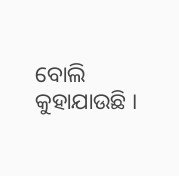ବୋଲି କୁହାଯାଉଛି ।